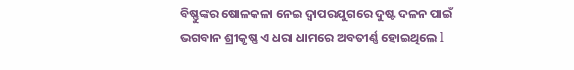ବିଷ୍ଣୁଙ୍କର ଷୋଳକଳା ନେଇ ଦ୍ୱାପରଯୁଗରେ ଦୁଷ୍ଟ ଦଳନ ପାଇଁ ଭଗବାନ ଶ୍ରୀକୃଷ୍ଣ ଏ ଧରା ଧାମରେ ଅବତୀର୍ଣ୍ଣ ହୋଇଥିଲେ l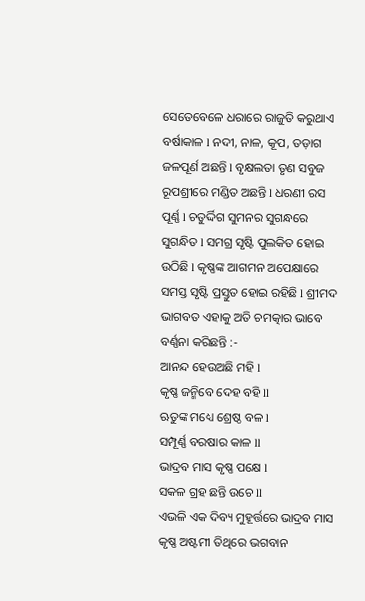ସେତେବେଳେ ଧରାରେ ରାଜୁତି କରୁଥାଏ ବର୍ଷାକାଳ l ନଦୀ, ନାଳ, କୂପ, ତଡ଼ାଗ ଜଳପୂର୍ଣ ଅଛନ୍ତି l ବୃକ୍ଷଲତା ତୃଣ ସବୁଜ ରୂପଶ୍ରୀରେ ମଣ୍ଡିତ ଅଛନ୍ତି l ଧରଣୀ ରସ ପୂର୍ଣ୍ଣ l ଚତୁର୍ଦ୍ଦିଗ ସୁମନର ସୁଗନ୍ଧରେ ସୁଗନ୍ଧିତ l ସମଗ୍ର ସୃଷ୍ଟି ପୁଲକିତ ହୋଇ ଉଠିଛି l କୃଷ୍ଣଙ୍କ ଆଗମନ ଅପେକ୍ଷାରେ ସମସ୍ତ ସୃଷ୍ଟି ପ୍ରସ୍ତୁତ ହୋଇ ରହିଛି l ଶ୍ରୀମଦ ଭାଗବତ ଏହାକୁ ଅତି ଚମତ୍କାର ଭାବେ ବର୍ଣ୍ଣନା କରିଛନ୍ତି :-
ଆନନ୍ଦ ହେଉଅଛି ମହି l
କୃଷ୍ଣ ଜନ୍ମିବେ ଦେହ ବହି ll
ଋତୁଙ୍କ ମଧ୍ୟେ ଶ୍ରେଷ୍ଠ ବଳ l
ସମ୍ପୂର୍ଣ୍ଣ ବରଷାର କାଳ ll
ଭାଦ୍ରବ ମାସ କୃଷ୍ଣ ପକ୍ଷେ l
ସକଳ ଗ୍ରହ ଛନ୍ତି ଉଚେ ll
ଏଭଳି ଏକ ଦିବ୍ୟ ମୁହୂର୍ତ୍ତରେ ଭାଦ୍ରବ ମାସ କୃଷ୍ଣ ଅଷ୍ଟମୀ ତିଥିରେ ଭଗବାନ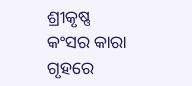ଶ୍ରୀକୃଷ୍ଣ କଂସର କାରା ଗୃହରେ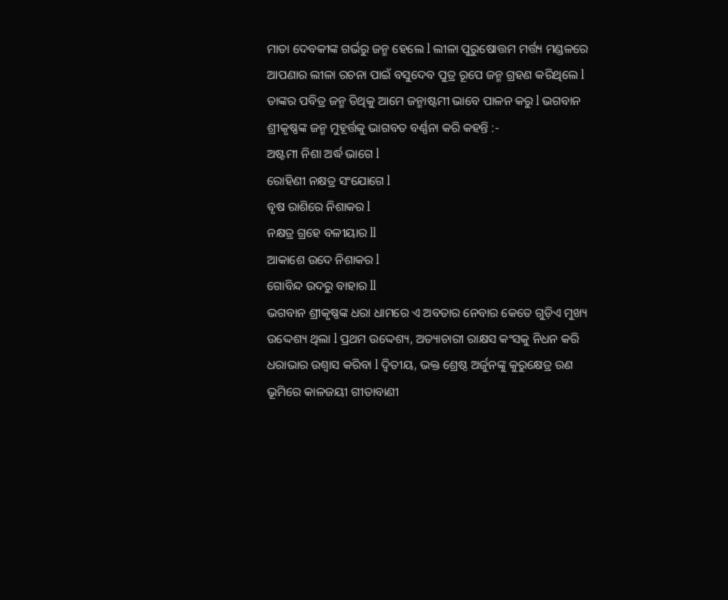ମାତା ଦେବକୀଙ୍କ ଗର୍ଭରୁ ଜନ୍ମ ହେଲେ l ଲୀଳା ପୁରୁଷୋତ୍ତମ ମର୍ତ୍ତ୍ୟ ମଣ୍ଡଳରେ ଆପଣାର ଲୀଳା ରଚନା ପାଇଁ ବସୁଦେବ ପୁତ୍ର ରୂପେ ଜନ୍ମ ଗ୍ରହଣ କରିଥିଲେ l ତାଙ୍କର ପବିତ୍ର ଜନ୍ମ ତିଥିକୁ ଆମେ ଜନ୍ମାଷ୍ଟମୀ ଭାବେ ପାଳନ କରୁ l ଭଗବାନ ଶ୍ରୀକୃଷ୍ଣଙ୍କ ଜନ୍ମ ମୁହୂର୍ତ୍ତକୁ ଭାଗବତ ବର୍ଣ୍ଣନା କରି କହନ୍ତି :-
ଅଷ୍ଟମୀ ନିଶା ଅର୍ଦ୍ଧ ଭାଗେ l
ରୋହିଣୀ ନକ୍ଷତ୍ର ସଂଯୋଗେ l
ବୃଷ ରାଶିରେ ନିଶାକର l
ନକ୍ଷତ୍ର ଗ୍ରହେ ବଳୀୟାର ll
ଆକାଶେ ଉଦେ ନିଶାକର l
ଗୋବିନ୍ଦ ଉଦରୁ ବାହାର ll
ଭଗବାନ ଶ୍ରୀକୃଷ୍ଣଙ୍କ ଧରା ଧାମରେ ଏ ଅବତାର ନେବାର କେତେ ଗୁଡ଼ିଏ ମୁଖ୍ୟ ଉଦ୍ଦେଶ୍ୟ ଥିଲା l ପ୍ରଥମ ଉଦ୍ଦେଶ୍ୟ, ଅତ୍ୟାଚାରୀ ରାକ୍ଷସ କଂସକୁ ନିଧନ କରି ଧରାଭାର ଉଶ୍ୱାସ କରିବା l ଦ୍ୱିତୀୟ, ଭକ୍ତ ଶ୍ରେଷ୍ଠ ଅର୍ଜୁନଙ୍କୁ କୁରୁକ୍ଷେତ୍ର ରଣ ଭୂମିରେ କାଳଜୟୀ ଗୀତାବାଣୀ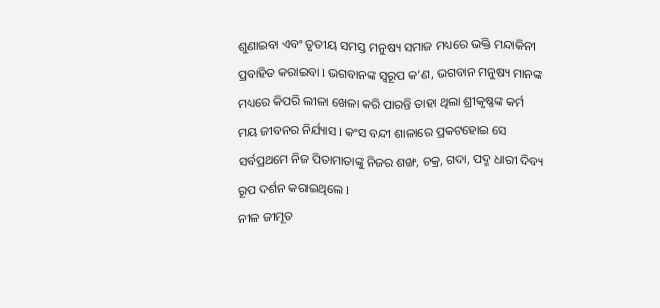ଶୁଣାଇବା ଏବଂ ତୃତୀୟ ସମସ୍ତ ମନୁଷ୍ୟ ସମାଜ ମଧ୍ୟରେ ଭକ୍ତି ମନ୍ଦାକିନୀ ପ୍ରବାହିତ କରାଇବା l ଭଗବାନଙ୍କ ସ୍ୱରୂପ କ’ଣ, ଭଗବାନ ମନୁଷ୍ୟ ମାନଙ୍କ ମଧ୍ୟରେ କିପରି ଲୀଳା ଖେଳା କରି ପାରନ୍ତି ତାହା ଥିଲା ଶ୍ରୀକୃଷ୍ଣଙ୍କ କର୍ମ ମୟ ଜୀବନର ନିର୍ଯ୍ୟାସ l କଂସ ବନ୍ଦୀ ଶାଳାରେ ପ୍ରକଟହୋଇ ସେ ସର୍ବପ୍ରଥମେ ନିଜ ପିତାମାତାଙ୍କୁ ନିଜର ଶଙ୍ଖ, ଚକ୍ର, ଗଦା, ପଦ୍ମ ଧାରୀ ଦିବ୍ୟ ରୂପ ଦର୍ଶନ କରାଇଥିଲେ l
ନୀଳ ଜୀମୂତ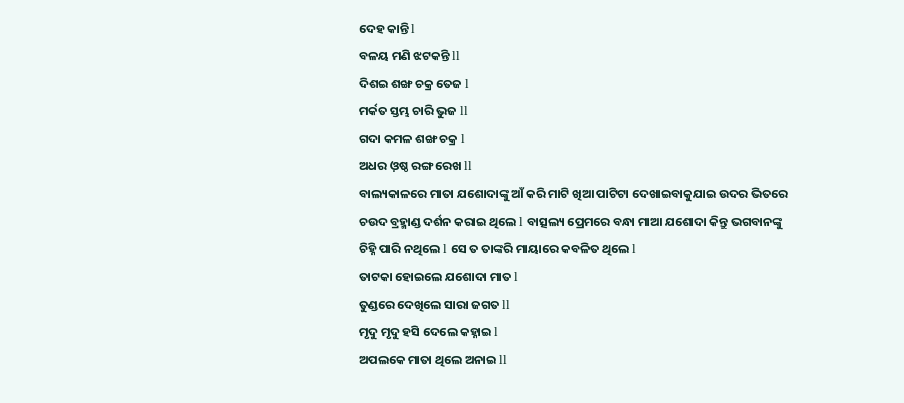ଦେହ କାନ୍ତି l
ବଳୟ ମଣି ଝଟକନ୍ତି ll
ଦିଶଇ ଶଙ୍ଖ ଚକ୍ର ତେଜ l
ମର୍କତ ସ୍ତମ୍ଭ ଚାରି ଭୁଜ ll
ଗଦା କମଳ ଶଙ୍ଖ ଚକ୍ର l
ଅଧର ଓ଼ଷ୍ଠ ରଙ୍ଗ ରେଖ ll
ବାଲ୍ୟକାଳରେ ମାତା ଯଶୋଦାଙ୍କୁ ଆଁ କରି ମାଟି ଖିଆ ପାଟିଟା ଦେଖାଇବାକୁଯାଇ ଉଦର ଭିତରେ ଚଉଦ ବ୍ରହ୍ମାଣ୍ଡ ଦର୍ଶନ କରାଇ ଥିଲେ l ବାତ୍ସଲ୍ୟ ପ୍ରେମରେ ବନ୍ଧା ମାଆ ଯଶୋଦା କିନ୍ତୁ ଭଗବାନଙ୍କୁ ଚିହ୍ନି ପାରି ନଥିଲେ l ସେ ତ ତାଙ୍କରି ମାୟାରେ କବଳିତ ଥିଲେ l
ତାଟକା ହୋଇଲେ ଯଶୋଦା ମାତ l
ତୁଣ୍ଡରେ ଦେଖିଲେ ସାରା ଜଗତ ll
ମୃଦୁ ମୃଦୁ ହସି ଦେଲେ କହ୍ନାଇ l
ଅପଲକେ ମାତା ଥିଲେ ଅନାଇ ll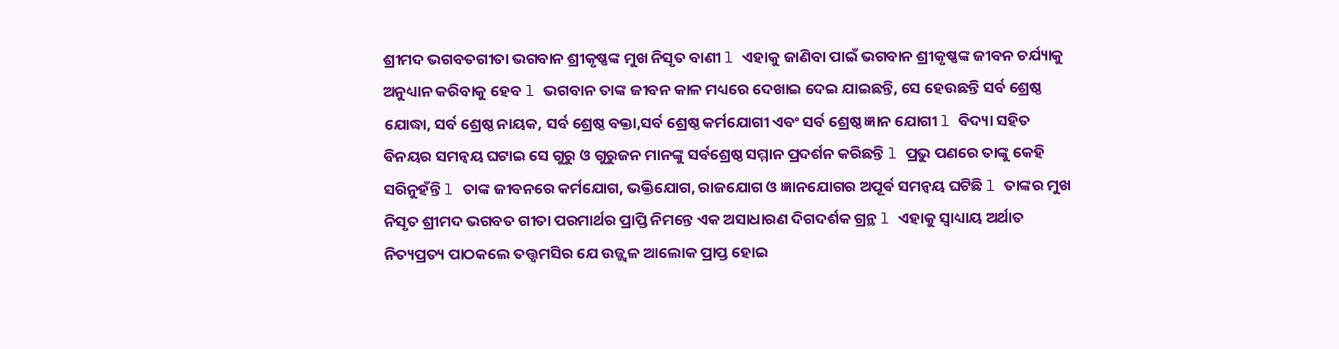ଶ୍ରୀମଦ ଭଗବତଗୀତା ଭଗବାନ ଶ୍ରୀକୃଷ୍ଣଙ୍କ ମୁଖ ନିସୃତ ବାଣୀ l ଏହାକୁ ଜାଣିବା ପାଇଁ ଭଗବାନ ଶ୍ରୀକୃଷ୍ଣଙ୍କ ଜୀବନ ଚର୍ଯ୍ୟାକୁ ଅନୁଧ୍ୟାନ କରିବାକୁ ହେବ l ଭଗବାନ ତାଙ୍କ ଜୀବନ କାଳ ମଧ୍ୟରେ ଦେଖାଇ ଦେଇ ଯାଇଛନ୍ତି, ସେ ହେଉଛନ୍ତି ସର୍ବ ଶ୍ରେଷ୍ଠ ଯୋଦ୍ଧା, ସର୍ବ ଶ୍ରେଷ୍ଠ ନାୟକ, ସର୍ବ ଶ୍ରେଷ୍ଠ ବକ୍ତା,ସର୍ବ ଶ୍ରେଷ୍ଠ କର୍ମଯୋଗୀ ଏବଂ ସର୍ବ ଶ୍ରେଷ୍ଠ ଜ୍ଞାନ ଯୋଗୀ l ବିଦ୍ୟା ସହିତ ବିନୟର ସମନ୍ଵୟ ଘଟାଇ ସେ ଗୁରୁ ଓ ଗୁରୁଜନ ମାନଙ୍କୁ ସର୍ବଶ୍ରେଷ୍ଠ ସମ୍ମାନ ପ୍ରଦର୍ଶନ କରିଛନ୍ତି l ପ୍ରଭୁ ପଣରେ ତାଙ୍କୁ କେହି ସରିନୁହଁନ୍ତି l ତାଙ୍କ ଜୀବନରେ କର୍ମଯୋଗ, ଭକ୍ତିଯୋଗ, ରାଜଯୋଗ ଓ ଜ୍ଞାନଯୋଗର ଅପୂର୍ଵ ସମନ୍ଵୟ ଘଟିଛି l ତାଙ୍କର ମୁଖ ନିସୃତ ଶ୍ରୀମଦ ଭଗବତ ଗୀତା ପରମାର୍ଥର ପ୍ରାପ୍ତି ନିମନ୍ତେ ଏକ ଅସାଧାରଣ ଦିଗଦର୍ଶକ ଗ୍ରନ୍ଥ l ଏହାକୁ ସ୍ୱାଧ୍ୟାୟ ଅର୍ଥାତ ନିତ୍ୟପ୍ରତ୍ୟ ପାଠକଲେ ତତ୍ତ୍ୱମସିର ଯେ ଉଜ୍ଜ୍ୱଳ ଆଲୋକ ପ୍ରାପ୍ତ ହୋଇ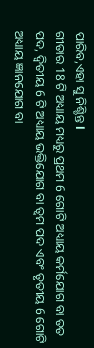ପାରିବ,ଏହା ସୁ ନିଶ୍ଚିନ୍ତ l
ଗୀତାର 18 ଟି ଅଧ୍ୟାୟ ମଧ୍ୟରୁ ପ୍ରଥମ 6 ଗୋଟି ଅଧ୍ୟାୟ କର୍ମଯୋଗ ବା ତତ ପଦ, ଦ୍ଵିତୀୟ 6 ଟି ଅଧ୍ୟାୟ ଭକ୍ତିଯୋଗ ବା ତ୍ୱମ ପଦ ଏବଂ ତୃତୀୟ 6 ଗୋଟି ଅଧ୍ୟାୟ ଜ୍ଞାନଯୋଗ ବା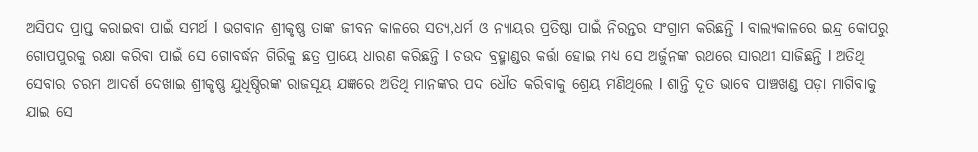ଅସିପଦ ପ୍ରାପ୍ତ କରାଇବା ପାଇଁ ସମର୍ଥ l ଭଗବାନ ଶ୍ରୀକୃଷ୍ଣ ତାଙ୍କ ଜୀବନ କାଳରେ ସତ୍ୟ,ଧର୍ମ ଓ ନ୍ୟାୟର ପ୍ରତିଷ୍ଠା ପାଇଁ ନିରନ୍ତର ସଂଗ୍ରାମ କରିଛନ୍ତି l ବାଲ୍ୟକାଳରେ ଇନ୍ଦ୍ର କୋପରୁ ଗୋପପୁରକୁ ରକ୍ଷା କରିବା ପାଇଁ ସେ ଗୋବର୍ଦ୍ଧନ ଗିରିକୁ ଛତ୍ର ପ୍ରାୟେ ଧାରଣ କରିଛନ୍ତି l ଚଉଦ ବ୍ରହ୍ମାଣ୍ଡର କର୍ତ୍ତା ହୋଇ ମଧ୍ୟ ସେ ଅର୍ଜୁନଙ୍କ ରଥରେ ସାରଥୀ ସାଜିଛନ୍ତି l ଅତିଥି ସେବାର ଚରମ ଆଦର୍ଶ ଦେଖାଇ ଶ୍ରୀକୃଷ୍ଣ ଯୁଧିଷ୍ଠିରଙ୍କ ରାଜସୂୟ ଯଜ୍ଞରେ ଅତିଥି ମାନଙ୍କର ପଦ ଧୌତ କରିବାକୁ ଶ୍ରେୟ ମଣିଥିଲେ l ଶାନ୍ତି ଦୂତ ଭାବେ ପାଞ୍ଚଖଣ୍ଡ ପଡ଼ା ମାଗିବାକୁ ଯାଇ ସେ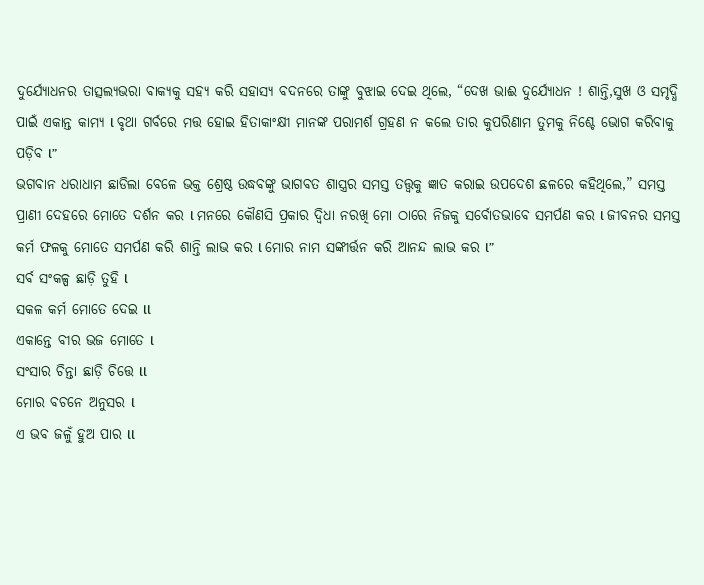ଦୁର୍ଯ୍ୟୋଧନର ତାତ୍ସଲ୍ୟଭରା ବାକ୍ୟକୁ ସହ୍ୟ କରି ସହାସ୍ୟ ବଦନରେ ତାଙ୍କୁ ବୁଝାଇ ଦେଇ ଥିଲେ, “ଦେଖ ଭାଈ ଦୁର୍ଯ୍ୟୋଧନ ! ଶାନ୍ତି,ସୁଖ ଓ ସମୃଦ୍ଧି ପାଇଁ ଏକାନ୍ତ କାମ୍ୟ l ବୃଥା ଗର୍ବରେ ମତ୍ତ ହୋଇ ହିତାକାଂକ୍ଷୀ ମାନଙ୍କ ପରାମର୍ଶ ଗ୍ରହଣ ନ କଲେ ତାର କୁପରିଣାମ ତୁମକୁ ନିଶ୍ଚେ ଭୋଗ କରିବାକୁ ପଡ଼ିବ l”
ଭଗବାନ ଧରାଧାମ ଛାଡିଲା ବେଳେ ଭକ୍ତ ଶ୍ରେଷ୍ଠ ଉଦ୍ଧବଙ୍କୁ ଭାଗବତ ଶାସ୍ତ୍ରର ସମସ୍ତ ତତ୍ତ୍ୱକୁ ଜ୍ଞାତ କରାଇ ଉପଦେଶ ଛଳରେ କହିଥିଲେ,” ସମସ୍ତ ପ୍ରାଣୀ ଦେହରେ ମୋତେ ଦର୍ଶନ କର l ମନରେ କୌଣସି ପ୍ରକାର ଦ୍ଵିଧା ନରଖି ମୋ ଠାରେ ନିଜକୁ ସର୍ବୋତଭାବେ ସମର୍ପଣ କର l ଜୀବନର ସମସ୍ତ କର୍ମ ଫଳକୁ ମୋତେ ସମର୍ପଣ କରି ଶାନ୍ତି ଲାଭ କର l ମୋର ନାମ ସଙ୍କୀର୍ତ୍ତନ କରି ଆନନ୍ଦ ଲାଭ କର l”
ସର୍ବ ସଂକଳ୍ପ ଛାଡ଼ି ତୁହି l
ସକଳ କର୍ମ ମୋତେ ଦେଇ ll
ଏକାନ୍ତେ ବୀର ଭଜ ମୋତେ l
ସଂସାର ଚିନ୍ତା ଛାଡ଼ି ଚିତ୍ତେ ll
ମୋର ବଚନେ ଅନୁସର l
ଏ ଭବ ଜଳୁଁ ହୁଅ ପାର ll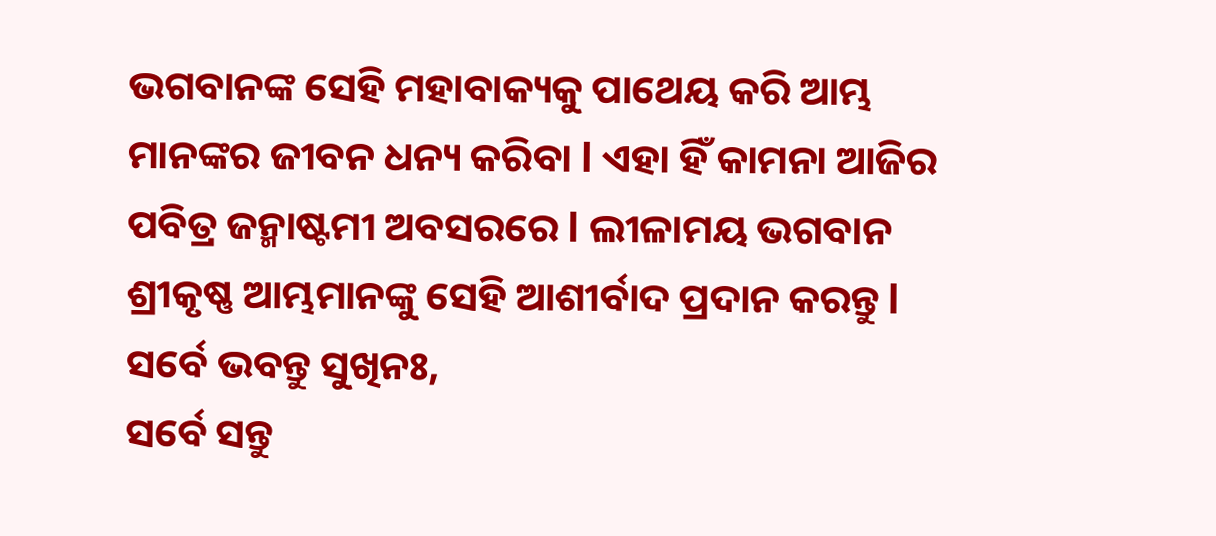ଭଗବାନଙ୍କ ସେହି ମହାବାକ୍ୟକୁ ପାଥେୟ କରି ଆମ୍ଭ ମାନଙ୍କର ଜୀବନ ଧନ୍ୟ କରିବା l ଏହା ହିଁ କାମନା ଆଜିର ପବିତ୍ର ଜନ୍ମାଷ୍ଟମୀ ଅବସରରେ l ଲୀଳାମୟ ଭଗବାନ ଶ୍ରୀକୃଷ୍ଣ ଆମ୍ଭମାନଙ୍କୁ ସେହି ଆଶୀର୍ବାଦ ପ୍ରଦାନ କରନ୍ତୁ l
ସର୍ବେ ଭବନ୍ତୁ ସୁଖିନଃ,
ସର୍ବେ ସନ୍ତୁ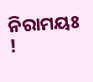ନିରାମୟଃ !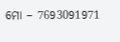ମୋ – 7693091971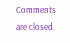Comments are closed.